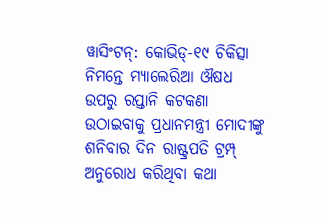ୱାସିଂଟନ୍: କୋଭିଡ୍-୧୯ ଚିକିତ୍ସା ନିମନ୍ତେ ମ୍ୟାଲେରିଆ ଔଷଧ ଉପରୁ ରପ୍ତାନି କଟକଣା ଉଠାଇବାକୁ ପ୍ରଧାନମନ୍ତ୍ରୀ ମୋଦୀଙ୍କୁ ଶନିବାର ଦିନ ରାଷ୍ଟ୍ରପତି ଟ୍ରମ୍ପ୍ ଅନୁରୋଧ କରିଥିବା କଥା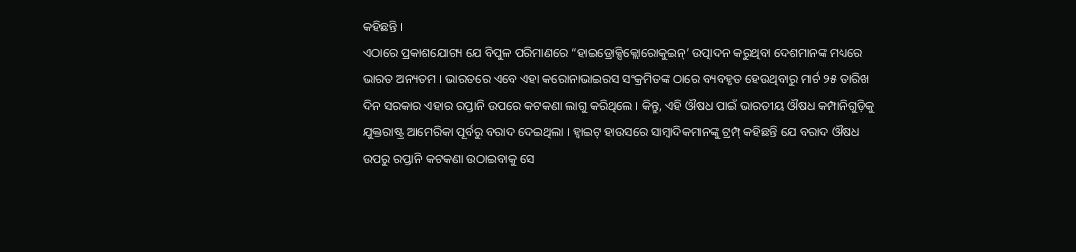କହିଛନ୍ତି ।
ଏଠାରେ ପ୍ରକାଶଯୋଗ୍ୟ ଯେ ବିପୁଳ ପରିମାଣରେ “ହାଇଡ୍ରୋକ୍ସିକ୍ଲୋରୋକୁଇନ୍’ ଉତ୍ପାଦନ କରୁଥିବା ଦେଶମାନଙ୍କ ମଧ୍ୟରେ ଭାରତ ଅନ୍ୟତମ । ଭାରତରେ ଏବେ ଏହା କରୋନାଭାଇରସ ସଂକ୍ରମିତଙ୍କ ଠାରେ ବ୍ୟବହୃତ ହେଉଥିବାରୁ ମାର୍ଚ ୨୫ ତାରିଖ ଦିନ ସରକାର ଏହାର ରପ୍ତାନି ଉପରେ କଟକଣା ଲାଗୁ କରିଥିଲେ । କିନ୍ତୁ, ଏହି ଔଷଧ ପାଇଁ ଭାରତୀୟ ଔଷଧ କମ୍ପାନିଗୁଡ଼ିକୁ ଯୁକ୍ତରାଷ୍ଟ୍ର ଆମେରିକା ପୂର୍ବରୁ ବରାଦ ଦେଇଥିଲା । ହ୍ୱାଇଟ୍ ହାଉସରେ ସାମ୍ବାଦିକମାନଙ୍କୁ ଟ୍ରମ୍ପ୍ କହିଛନ୍ତି ଯେ ବରାଦ ଔଷଧ ଉପରୁ ରପ୍ତାନି କଟକଣା ଉଠାଇବାକୁ ସେ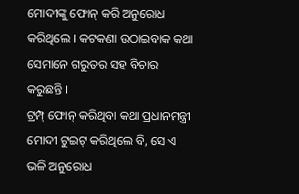ମୋଦୀଙ୍କୁ ଫୋନ୍ କରି ଅନୁରୋଧ କରିଥିଲେ । କଟକଣା ଉଠାଇବାକ କଥା ସେମାନେ ଗରୁତର ସହ ବିଚାର କରୁଛନ୍ତି ।
ଟ୍ରମ୍ପ୍ ଫୋନ୍ କରିଥିବା କଥା ପ୍ରଧାନମନ୍ତ୍ରୀ ମୋଦୀ ଟୁଇଟ୍ କରିଥିଲେ ବି, ସେ ଏ ଭଳି ଅନୁରୋଧ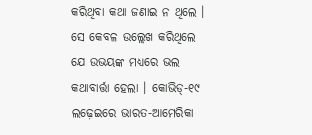କରିଥିବା କଥା ଜଣାଇ ନ ଥିଲେ । ସେ କେବଳ ଉଲ୍ଲେଖ କରିଥିଲେ ଯେ ଉଭୟଙ୍କ ମଧ୍ୟରେ ଭଲ କଥାବାର୍ତ୍ତା ହେଲା । କୋଭିଡ୍-୧୯ ଲଢ଼େଇରେ ଭାରତ-ଆମେରିକା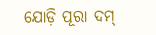ଯୋଡ଼ି ପୂରା ଦମ୍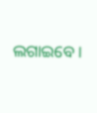ଲଗାଇବେ ।